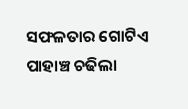ସଫଳତାର ଗୋଟିଏ ପାହାଞ୍ଚ ଚଢିଲା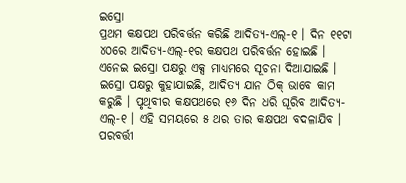ଇସ୍ରୋ
ପ୍ରଥମ କକ୍ଷପଥ ପରିବର୍ତ୍ତନ କରିଛି ଆଦିତ୍ୟ-ଏଲ୍-୧ । ଦିନ ୧୧ଟା ୪୦ରେ ଆଦିତ୍ୟ-ଏଲ୍-୧ର କକ୍ଷପଥ ପରିବର୍ତ୍ତନ ହୋଇଛି । ଏନେଇ ଇସ୍ରୋ ପକ୍ଷରୁ ଏକ୍ସ ମାଧ୍ୟମରେ ସୂଚନା ଦିଆଯାଇଛି । ଇସ୍ରୋ ପକ୍ଷରୁ କୁହାଯାଇଛି, ଆଦିତ୍ୟ ଯାନ ଠିକ୍ ଭାବେ କାମ କରୁଛି । ପୃଥିବୀର କକ୍ଷପଥରେ ୧୬ ଦିନ ଧରି ଘୂରିବ ଆଦିତ୍ୟ-ଏଲ୍-୧ । ଏହି ସମୟରେ ୫ ଥର ତାର କକ୍ଷପଥ ବଦଳାଯିବ । ପରବର୍ତ୍ତୀ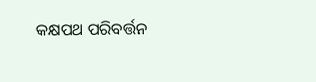କକ୍ଷପଥ ପରିବର୍ତ୍ତନ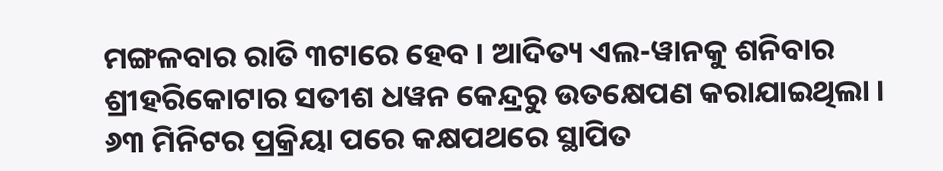ମଙ୍ଗଳବାର ରାତି ୩ଟାରେ ହେବ । ଆଦିତ୍ୟ ଏଲ-ୱାନକୁ ଶନିବାର ଶ୍ରୀହରିକୋଟାର ସତୀଶ ଧୱନ କେନ୍ଦ୍ରରୁ ଉତକ୍ଷେପଣ କରାଯାଇଥିଲା । ୬୩ ମିନିଟର ପ୍ରକ୍ରିୟା ପରେ କକ୍ଷପଥରେ ସ୍ଥାପିତ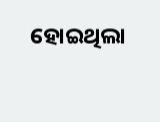ହୋଇଥିଲା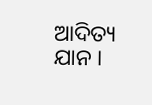ଆଦିତ୍ୟ ଯାନ ।